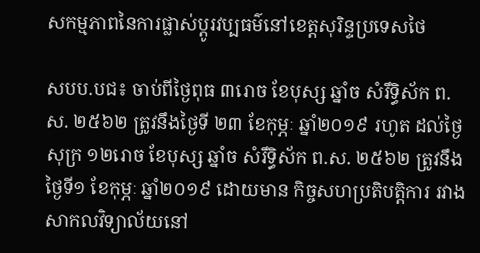សកម្មភាពនៃការផ្លាស់ប្តូរវប្បធម៌នៅខេត្តសុរិន្ទប្រទេសថៃ

សបប.បជ៖ ចាប់ពីថ្ងៃពុធ ៣រោច ខែបុស្ស ឆ្នាំច សំរឹទ្ធិស័ក ព.ស. ២៥៦២ ត្រូវនឹងថ្ងៃទី ២៣ ខែកុម្ភៈ ឆ្នាំ២០១៩ រហូត ដល់ថ្ងៃសុក្រ ១២រោច ខែបុស្ស ឆ្នាំច សំរឹទ្ធិស័ក ព.ស. ២៥៦២ ត្រូវនឹងថ្ងៃទី១ ខែកុម្ភៈ ឆ្នាំ២០១៩ ដោយមាន កិច្ចសហប្រតិបត្តិការ រវាងសាកលវិទ្យាល័យនៅ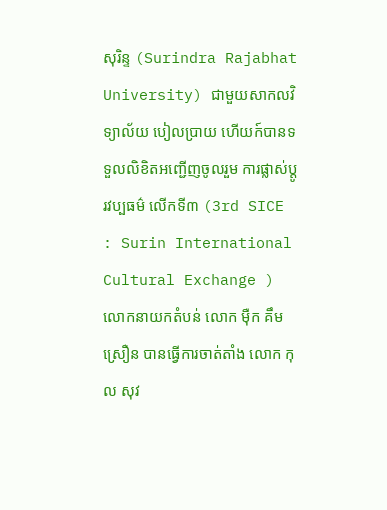សុរិន្ទ (Surindra Rajabhat University) ជាមួយសាកលវិទ្យាល័យ បៀលប្រាយ ហើយក៍បានទទួលលិខិតអញ្ជើញចូលរួម ការផ្លាស់ប្តូរវប្បធម៌ លើកទី៣ (3rd SICE : Surin International Cultural Exchange ) លោកនាយកតំបន់ លោក ម៉ឺក គឹមស្រឿន បានធ្វើការចាត់តាំង លោក កុល សុវ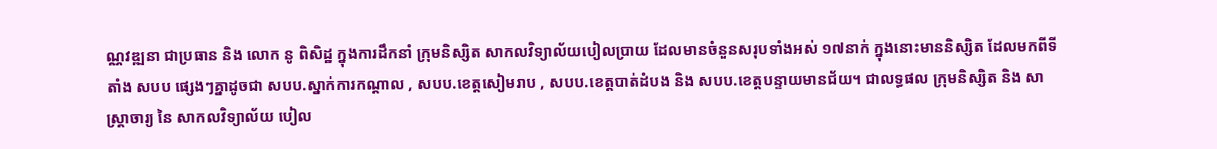ណ្ណវឌ្ឍនា ជាប្រធាន និង លោក នូ ពិសិដ្ឋ ក្នុងការដឹកនាំ ក្រុមនិស្សិត សាកលវិទ្យាល័យបៀលប្រាយ ដែលមានចំនួនសរុបទាំងអស់ ១៧នាក់ ក្នុងនោះមាននិស្សិត ដែលមកពីទីតាំង សបប ផ្សេងៗគ្នាដូចជា សបប.ស្នាក់ការកណ្តាល , សបប.ខេត្តសៀមរាប , សបប.ខេត្តបាត់ដំបង និង សបប.ខេត្តបន្ទាយមានជ័យ។ ជាលទ្ធផល ក្រុមនិស្សិត និង សាស្រ្តាចារ្យ នៃ សាកលវិទ្យាល័យ បៀល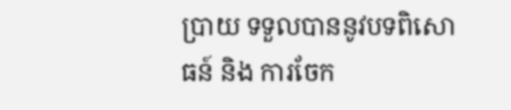ប្រាយ ទទួលបាននូវបទពិសោធន៍ និង ការចែក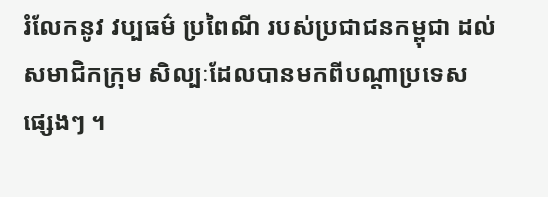រំលែកនូវ វប្បធម៌ ប្រពៃណី របស់ប្រជាជនកម្ពុជា ដល់សមាជិកក្រុម សិល្បៈដែលបានមកពីបណ្តាប្រទេសផ្សេងៗ ។